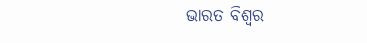ଭାରତ ବିଶ୍ୱର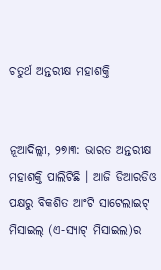ଚତୁର୍ଥ ଅନ୍ତରୀକ୍ଷ ମହାଶକ୍ତି


ନୂଆଦିଲ୍ଲୀ, ୨୭ା୩: ଭାରତ ଅନ୍ତରୀକ୍ଷ ମହାଶକ୍ତି ପାଲିଟିଛି । ଆଜି ଡିଆରଡିଓ ପକ୍ଷରୁ ବିକଶିତ ଆଂଟି ସାଟେଲାଇଟ୍ ମିସାଇଲ୍ (ଏ-ସ୍ୟାଟ୍ ମିସାଇଲ)ର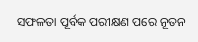ସଫଳତା ପୂର୍ବକ ପରୀକ୍ଷଣ ପରେ ନୂତନ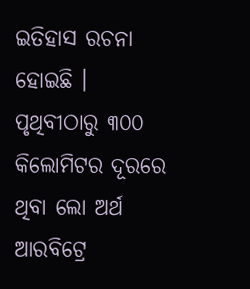ଇତିହାସ ରଚନା ହୋଇଛି । ପୃଥିବୀଠାରୁ ୩୦୦ କିଲୋମିଟର ଦୂରରେ ଥିବା ଲୋ ଅର୍ଥ ଆରବିଟ୍ରେ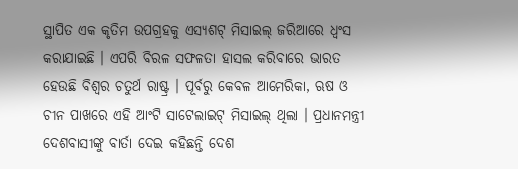ସ୍ଥାପିତ ଏକ କୃତିମ ଉପଗ୍ରହକୁ ଏସ୍ୟଶଟ୍ ମିସାଇଲ୍ ଜରିଆରେ ଧ୍ୱଂସ କରାଯାଇଛି । ଏପରି ବିରଳ ସଫଳତା ହାସଲ କରିବାରେ ଭାରତ ହେଉଛି ବିଶ୍ୱର ଚତୁର୍ଥ ରାଷ୍ଟ୍ର । ପୂର୍ବରୁ କେବଳ ଆମେରିକା, ଋଷ ଓ ଚୀନ ପାଖରେ ଏହି ଆଂଟି ସାଟେଲାଇଟ୍ ମିସାଇଲ୍ ଥିଲା । ପ୍ରଧାନମନ୍ତ୍ରୀ ଦେଶବାସୀଙ୍କୁ ବାର୍ତା ଦେଇ କହିଛନ୍ତି ଦେଶ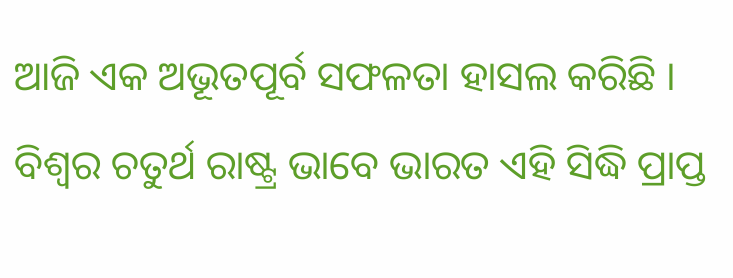ଆଜି ଏକ ଅଭୂତପୂର୍ବ ସଫଳତା ହାସଲ କରିଛି । ବିଶ୍ୱର ଚତୁର୍ଥ ରାଷ୍ଟ୍ର ଭାବେ ଭାରତ ଏହି ସିଦ୍ଧି ପ୍ରାପ୍ତ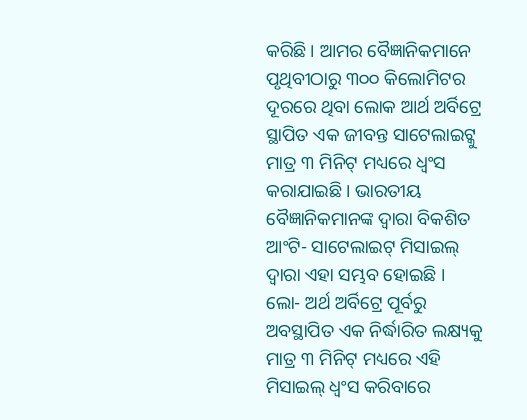କରିଛି । ଆମର ବୈଜ୍ଞାନିକମାନେ ପୃଥିବୀଠାରୁ ୩୦୦ କିଲୋମିଟର ଦୂରରେ ଥିବା ଲୋକ ଆର୍ଥ ଅର୍ବିଟ୍ରେ ସ୍ଥାପିତ ଏକ ଜୀବନ୍ତ ସାଟେଲାଇଟ୍କୁ ମାତ୍ର ୩ ମିନିଟ୍ ମଧ୍ୟରେ ଧ୍ୱଂସ କରାଯାଇଛି । ଭାରତୀୟ ବୈଜ୍ଞାନିକମାନଙ୍କ ଦ୍ୱାରା ବିକଶିତ ଆଂଟି- ସାଟେଲାଇଟ୍ ମିସାଇଲ୍ ଦ୍ୱାରା ଏହା ସମ୍ଭବ ହୋଇଛି । ଲୋ- ଅର୍ଥ ଅର୍ବିଟ୍ରେ ପୂର୍ବରୁ ଅବସ୍ଥାପିତ ଏକ ନିର୍ଦ୍ଧାରିତ ଲକ୍ଷ୍ୟକୁ ମାତ୍ର ୩ ମିନିଟ୍ ମଧ୍ୟରେ ଏହି ମିସାଇଲ୍ ଧ୍ୱଂସ କରିବାରେ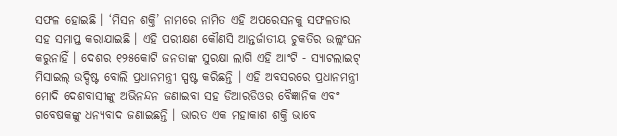ସଫଳ ହୋଇଛି । ‘ମିସନ ଶକ୍ତି’ ନାମରେ ନାମିତ ଏହି ଅପରେସନକୁ ସଫଳତାର ସହ ସମାପ୍ତ କରାଯାଇଛି । ଏହି ପରୀକ୍ଷଣ କୌଣସି ଆନ୍ତର୍ଜାତୀୟ ଚୁକତିର ଉଲ୍ଲଂଘନ କରୁନାହିଁ । ଦେଶର ୧୨୫କୋଟି ଜନତାଙ୍କ ସୁରକ୍ଷା ଲାଗି ଏହି ଆଂଟି - ସ୍ୟାଟଲାଇଟ୍ ମିସାଇଲ୍ ଉଦ୍ଦିଷ୍ଟ ବୋଲି ପ୍ରଧାନମନ୍ତ୍ରୀ ସ୍ପଷ୍ଟ କରିଛନ୍ତି । ଏହି ଅବସରରେ ପ୍ରଧାନମନ୍ତ୍ରୀ ମୋଦି ଦେଶବାସୀଙ୍କୁ ଅଭିନନ୍ଦନ ଜଣାଇବା ସହ ଡିଆରଡିଓର ବୈଜ୍ଞାନିକ ଏବଂ ଗବେଷକଙ୍କୁ ଧନ୍ୟବାଦ ଜଣାଇଛନ୍ତି । ଭାରତ ଏକ ମହାକାଶ ଶକ୍ତି ଭାବେ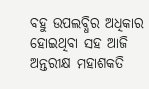ବହୁ ଉପଲବ୍ଧିର ଅଧିକାର ହୋଇଥିବା ସହ ଆଜି ଅନ୍ତରୀକ୍ଷ ମହାଶକତି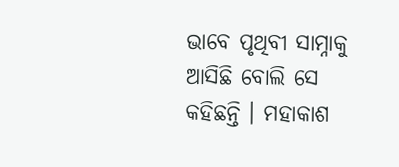ଭାବେ ପୃଥିବୀ ସାମ୍ନାକୁ ଆସିଛି ବୋଲି ସେ କହିଛନ୍ତି । ମହାକାଶ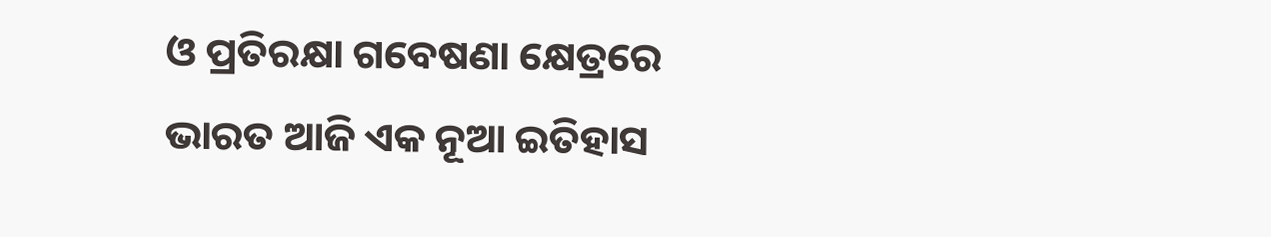ଓ ପ୍ରତିରକ୍ଷା ଗବେଷଣା କ୍ଷେତ୍ରରେ ଭାରତ ଆଜି ଏକ ନୂଆ ଇତିହାସ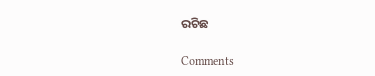ରଚିଛ

Comments